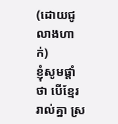(ដោយជូលាងហាក់)
ខ្ញុំសូមផ្តាំថា បើខ្មែររាល់គ្នា ស្រ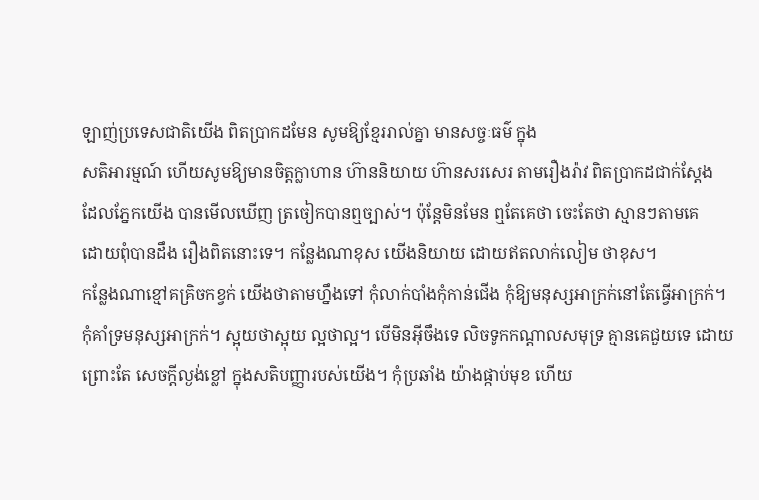ឡាញ់ប្រទេសជាតិយើង ពិតប្រាកដមែន សូមឱ្យខ្មែររាល់គ្នា មានសច្ចៈធម៌ ក្នុង
សតិអារម្មណ៍ ហើយសូមឱ្យមានចិត្តក្លាហាន ហ៊ាននិយាយ ហ៊ានសរសេរ តាមរឿងរ៉ាវ ពិតប្រាកដជាក់ស្តែង
ដែលភ្នែកយើង បានមើលឃើញ ត្រចៀកបានឮច្បាស់។ ប៉ុន្តែមិនមែន ឮតែគេថា ចេះតែថា ស្មានៗតាមគេ
ដោយពុំបានដឹង រឿងពិតនោះទេ។ កន្លែងណាខុស យើងនិយាយ ដោយឥតលាក់លៀម ថាខុស។
កន្លែងណាខ្មៅគគ្រិចកខ្វក់ យើងថាតាមហ្នឹងទៅ កុំលាក់បាំងកុំកាន់ជើង កុំឱ្យមនុស្សអាក្រក់នៅតែធ្វើអាក្រក់។
កុំគាំទ្រមនុស្សអាក្រក់។ ស្អុយថាស្អុយ ល្អថាល្អ។ បើមិនអ៊ីចឹងទេ លិចទូកកណ្តាលសមុទ្រ គ្មានគេជួយទេ ដោយ
ព្រោះតែ សេចក្តីល្ងង់ខ្លៅ ក្នុងសតិបញ្ញារបស់យើង។ កុំប្រឆាំង យ៉ាងផ្កាប់មុខ ហើយ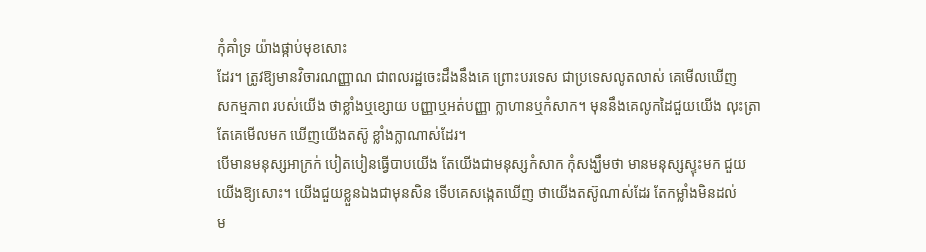កុំគាំទ្រ យ៉ាងផ្កាប់មុខសោះ
ដែរ។ ត្រូវឱ្យមានវិចារណញ្ញាណ ជាពលរដ្ឋចេះដឹងនឹងគេ ព្រោះបរទេស ជាប្រទេសលូតលាស់ គេមើលឃើញ
សកម្មភាព របស់យើង ថាខ្លាំងឬខ្សោយ បញ្ញាឬអត់បញ្ញា ក្លាហានឬកំសាក។ មុននឹងគេលូកដៃជួយយើង លុះត្រា
តែគេមើលមក ឃើញយើងតស៊ូ ខ្លាំងក្លាណាស់ដែរ។
បើមានមនុស្សអាក្រក់ បៀតបៀនធ្វើបាបយើង តែយើងជាមនុស្សកំសាក កុំសង្ឃឹមថា មានមនុស្សស្ទុះមក ជួយ
យើងឱ្យសោះ។ យើងជួយខ្លួនឯងជាមុនសិន ទើបគេសង្កេតឃើញ ថាយើងតស៊ូណាស់ដែរ តែកម្លាំងមិនដល់
ម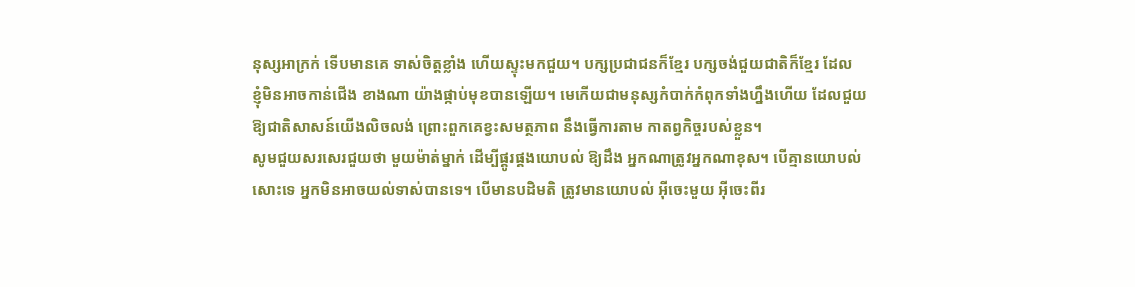នុស្សអាក្រក់ ទើបមានគេ ទាស់ចិត្តខ្លាំង ហើយស្ទុះមកជួយ។ បក្សប្រជាជនក៏ខ្មែរ បក្សចង់ជួយជាតិក៏ខ្មែរ ដែល
ខ្ញុំមិនអាចកាន់ជើង ខាងណា យ៉ាងផ្កាប់មុខបានឡើយ។ មេកើយជាមនុស្សកំបាក់កំពុកទាំងហ្នឹងហើយ ដែលជួយ
ឱ្យជាតិសាសន៍យើងលិចលង់ ព្រោះពួកគេខ្វះសមត្ថភាព នឹងធ្វើការតាម កាតព្វកិច្ចរបស់ខ្លួន។
សូមជួយសរសេរជួយថា មួយម៉ាត់ម្នាក់ ដើម្បីផ្គូរផ្គងយោបល់ ឱ្យដឹង អ្នកណាត្រូវអ្នកណាខុស។ បើគ្មានយោបល់
សោះទេ អ្នកមិនអាចយល់ទាស់បានទេ។ បើមានបដិមតិ ត្រូវមានយោបល់ អ៊ីចេះមួយ អ៊ីចេះពីរ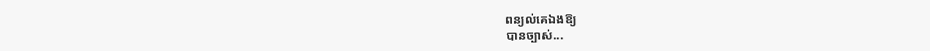ពន្យល់គេឯងឱ្យ
បានច្បាស់...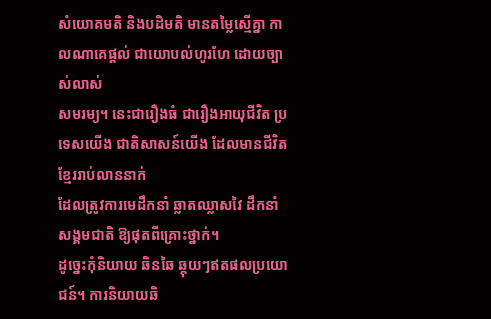សំយោគមតិ និងបដិមតិ មានតម្លៃស្មើគ្នា កាលណាគេផ្តល់ ជាយោបល់ហូរហែ ដោយច្បាស់លាស់
សមរម្យ។ នេះជារឿងធំ ជារឿងអាយុជីវិត ប្រទេសយើង ជាតិសាសន៍យើង ដែលមានជីវិត ខ្មែររាប់លាននាក់
ដែលត្រូវការមេដឹកនាំ ឆ្លាតឈ្លាសវៃ ដឹកនាំសង្គមជាតិ ឱ្យផុតពីគ្រោះថ្នាក់។
ដូច្នេះកុំនិយាយ ឆិនឆៃ ឆ្កុយៗឥតផលប្រយោជន៍។ ការនិយាយឆិ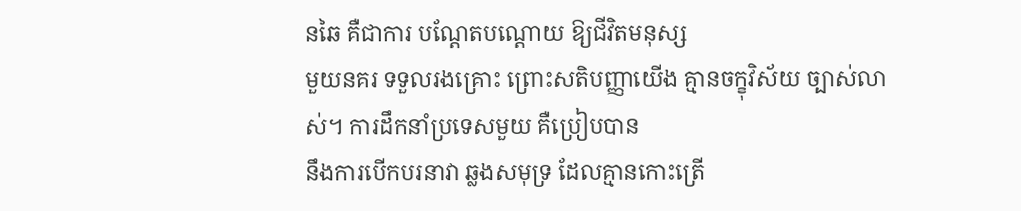នឆៃ គឺជាការ បណ្តែតបណ្តោយ ឱ្យជីវិតមនុស្ស
មួយនគរ ទទួលរងគ្រោះ ព្រោះសតិបញ្ញាយើង គ្មានចក្ខុវិស័យ ច្បាស់លាស់។ ការដឹកនាំប្រទេសមួយ គឺប្រៀបបាន
នឹងការបើកបរនាវា ឆ្លងសមុទ្រ ដែលគ្មានកោះត្រើ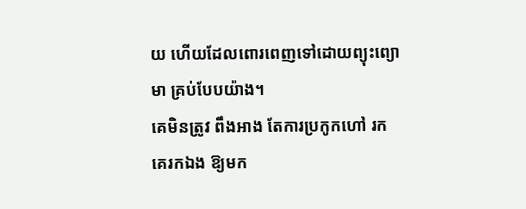យ ហើយដែលពោរពេញទៅដោយព្យុះព្យោមា គ្រប់បែបយ៉ាង។
គេមិនត្រូវ ពឹងអាង តែការប្រកូកហៅ រកគេរកឯង ឱ្យមក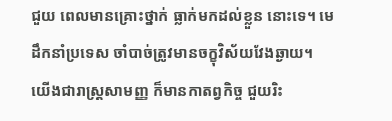ជួយ ពេលមានគ្រោះថ្នាក់ ធ្លាក់មកដល់ខ្លួន នោះទេ។ មេ
ដឹកនាំប្រទេស ចាំបាច់ត្រូវមានចក្ខុវិស័យវែងឆ្ងាយ។
យើងជារាស្ត្រសាមញ្ញ ក៏មានកាតព្វកិច្ច ជួយរិះ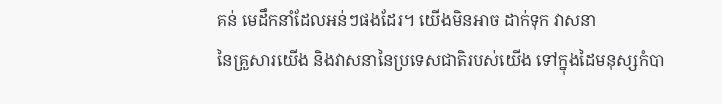គន់ មេដឹកនាំដែលអន់ៗផងដែរ។ យើងមិនអាច ដាក់ទុក វាសនា
នៃគ្រួសារយើង និងវាសនានៃប្រទេសជាតិរបស់យើង ទៅក្នុងដៃមនុស្សកំបា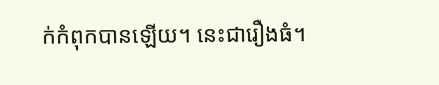ក់កំពុកបានឡើយ។ នេះជារឿងធំ។